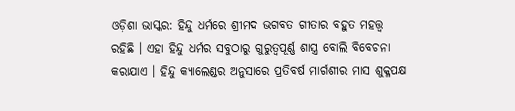ଓଡ଼ିଶା ଭାସ୍କର: ହିନ୍ଦୁ ଧର୍ମରେ ଶ୍ରୀମଦ ଭଗବତ ଗୀତାର ବହୁତ ମହତ୍ତ୍ୱ ରହିଛି । ଏହା ହିନ୍ଦୁ ଧର୍ମର ସବୁଠାରୁ ଗୁରୁତ୍ୱପୂର୍ଣ୍ଣ ଶାସ୍ତ୍ର ବୋଲି ବିବେଚନା କରାଯାଏ । ହିନ୍ଦୁ କ୍ୟାଲେଣ୍ଡର ଅନୁସାରେ ପ୍ରତିବର୍ଷ ମାର୍ଗଶୀର ମାସ ଶୁକ୍ଳପକ୍ଷ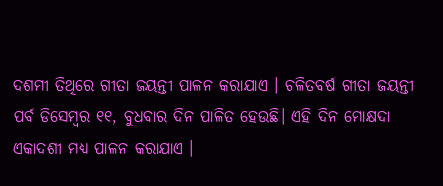ଦଶମୀ ତିଥିରେ ଗୀତା ଜୟନ୍ତୀ ପାଳନ କରାଯାଏ । ଚଳିତବର୍ଷ ଗୀତା ଜୟନ୍ତୀ ପର୍ବ ଡିସେମ୍ବର ୧୧, ବୁଧବାର ଦିନ ପାଳିତ ହେଉଛି। ଏହି ଦିନ ମୋକ୍ଷଦା ଏକାଦଶୀ ମଧ୍ୟ ପାଳନ କରାଯାଏ ।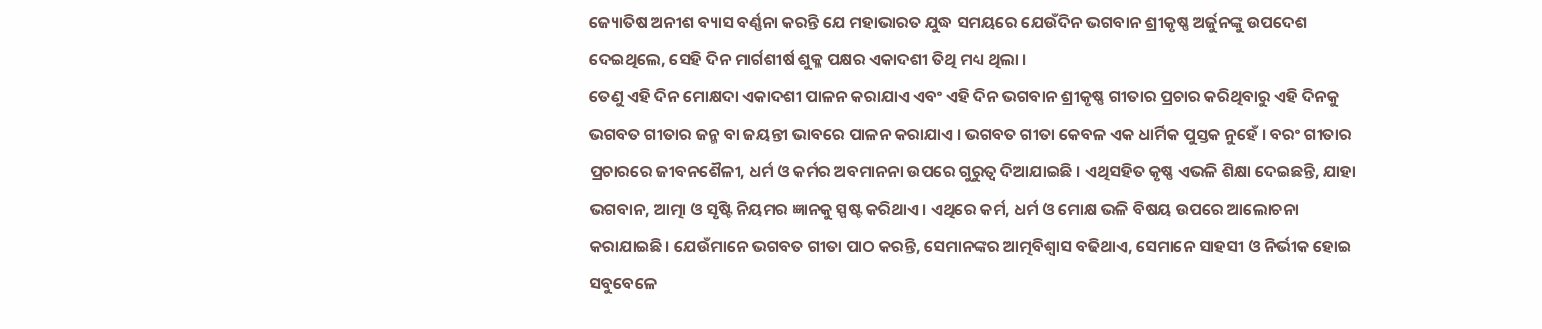ଜ୍ୟୋତିଷ ଅନୀଶ ବ୍ୟାସ ବର୍ଣ୍ଣନା କରନ୍ତି ଯେ ମହାଭାରତ ଯୁଦ୍ଧ ସମୟରେ ଯେଉଁଦିନ ଭଗବାନ ଶ୍ରୀକୃଷ୍ଣ ଅର୍ଜୁନଙ୍କୁ ଉପଦେଶ ଦେଇଥିଲେ, ସେହି ଦିନ ମାର୍ଗଶୀର୍ଷ ଶୁକ୍ଳ ପକ୍ଷର ଏକାଦଶୀ ତିଥି ମଧ୍ୟ ଥିଲା ।
ତେଣୁ ଏହି ଦିନ ମୋକ୍ଷଦା ଏକାଦଶୀ ପାଳନ କରାଯାଏ ଏବଂ ଏହି ଦିନ ଭଗବାନ ଶ୍ରୀକୃଷ୍ଣ ଗୀତାର ପ୍ରଚାର କରିଥିବାରୁ ଏହି ଦିନକୁ ଭଗବତ ଗୀତାର ଜନ୍ମ ବା ଜୟନ୍ତୀ ଭାବରେ ପାଳନ କରାଯାଏ । ଭଗବତ ଗୀତା କେବଳ ଏକ ଧାର୍ମିକ ପୁସ୍ତକ ନୁହେଁ । ବରଂ ଗୀତାର ପ୍ରଚାରରେ ଜୀବନଶୈଳୀ, ଧର୍ମ ଓ କର୍ମର ଅବମାନନା ଉପରେ ଗୁରୁତ୍ୱ ଦିଆଯାଇଛି । ଏଥିସହିତ କୃଷ୍ଣ ଏଭଳି ଶିକ୍ଷା ଦେଇଛନ୍ତି, ଯାହା ଭଗବାନ, ଆତ୍ମା ଓ ସୃଷ୍ଟି ନିୟମର ଜ୍ଞାନକୁ ସ୍ପଷ୍ଟ କରିଥାଏ। ଏଥିରେ କର୍ମ, ଧର୍ମ ଓ ମୋକ୍ଷ ଭଳି ବିଷୟ ଉପରେ ଆଲୋଚନା କରାଯାଇଛି। ଯେଉଁମାନେ ଭଗବତ ଗୀତା ପାଠ କରନ୍ତି, ସେମାନଙ୍କର ଆତ୍ମବିଶ୍ୱାସ ବଢିଥାଏ, ସେମାନେ ସାହସୀ ଓ ନିର୍ଭୀକ ହୋଇ ସବୁବେଳେ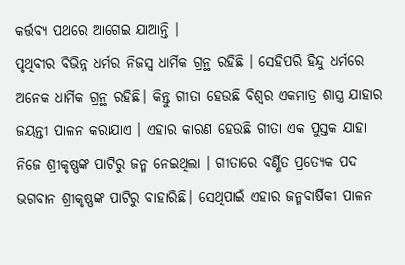କର୍ତ୍ତବ୍ୟ ପଥରେ ଆଗେଇ ଯାଆନ୍ତି ।
ପୃଥିବୀର ବିଭିନ୍ନ ଧର୍ମର ନିଜସ୍ୱ ଧାର୍ମିକ ଗ୍ରନ୍ଥ ରହିଛି । ସେହିପରି ହିନ୍ଦୁ ଧର୍ମରେ ଅନେକ ଧାର୍ମିକ ଗ୍ରନ୍ଥ ରହିଛି। କିନ୍ତୁ ଗୀତା ହେଉଛି ବିଶ୍ୱର ଏକମାତ୍ର ଶାସ୍ତ୍ର ଯାହାର ଜୟନ୍ତୀ ପାଳନ କରାଯାଏ । ଏହାର କାରଣ ହେଉଛି ଗୀତା ଏକ ପୁସ୍ତକ ଯାହା ନିଜେ ଶ୍ରୀକୃଷ୍ଣଙ୍କ ପାଟିରୁ ଜନ୍ମ ନେଇଥିଲା । ଗୀତାରେ ବର୍ଣ୍ଣିତ ପ୍ରତ୍ୟେକ ପଦ ଭଗବାନ ଶ୍ରୀକୃଷ୍ଣଙ୍କ ପାଟିରୁ ବାହାରିଛି। ସେଥିପାଇଁ ଏହାର ଜନ୍ମବାର୍ଷିକୀ ପାଳନ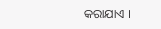କରାଯାଏ ।